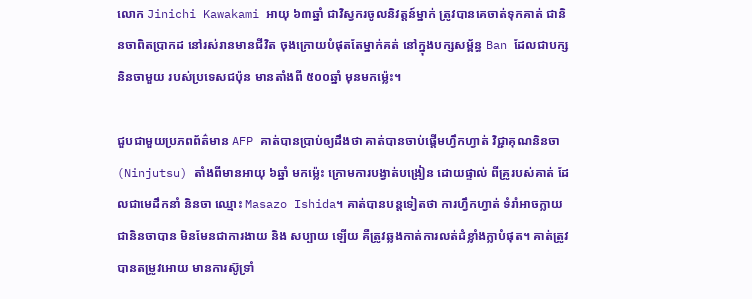លោក Jinichi Kawakami អាយុ ៦៣ឆ្នាំ ជាវិស្វករចូលនិវត្តន៍ម្នាក់ ត្រូវបានគេចាត់ទុកគាត់ ជានិនចាពិតប្រាកដ នៅរស់រានមានជីវិត ចុងក្រោយបំផុតតែម្នាក់គត់ នៅក្នុងបក្សសម្ព័ន្ធ Ban ដែលជាបក្សនិនចាមួយ របស់ប្រទេសជប៉ុន មានតាំងពី ៥០០ឆ្នាំ មុនមកម្ល៉េះ។

ជួបជាមួយប្រភពព័ត៌មាន AFP គាត់បានប្រាប់ឲ្យដឹងថា គាត់បានចាប់ផ្តើមហ្វឹកហ្វាត់ វិជ្ជាគុណនិនចា (Ninjutsu) តាំងពីមានអាយុ ៦ឆ្នាំ មកម៉្លេះ ក្រោមការបង្វាត់បង្រៀន ដោយផ្ទាល់ ពីគ្រូរបស់គាត់ ដែលជាមេដឹកនាំ និនចា ឈ្មោះ Masazo Ishida។ គាត់បានបន្តទៀតថា ការហ្វឹកហ្វាត់ ទំរាំអាចក្លាយជានិនចាបាន មិនមែនជាការងាយ និង សប្បាយ ឡើយ គឺត្រូវឆ្លងកាត់ការលត់ដំខ្លាំងក្លាបំផុត។ គាត់ត្រូវបានតម្រូវអោយ មានការស៊ូទ្រាំ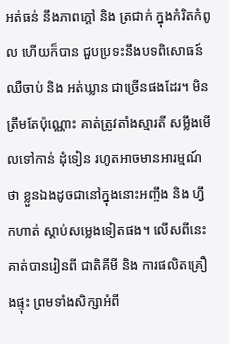អត់ធន់ នឹងភាពក្តៅ និង ត្រជាក់ ក្នុងកំរិតកំពូល ហើយក៏បាន ជួបប្រទះនឹងបទពិសោធន៍ ឈឺចាប់ និង អត់ឃ្លាន ជាច្រើនផងដែរ។ មិនត្រឹមតែប៉ុណ្ណោះ គាត់ត្រូវតាំងស្មារតី សម្លឹងមើលទៅកាន់ ដុំទៀន រហូតអាចមានអារម្មណ៍ថា ខ្លួនឯងដូចជានៅក្នុងនោះអញ្ចឹង និង ហ្វឹកហាត់ ស្តាប់សម្លេងទៀតផង។ លើសពីនេះ គាត់បានរៀនពី ជាតិគីមី និង ការផលិតគ្រឿងផ្ទុះ ព្រមទាំងសិក្សាអំពី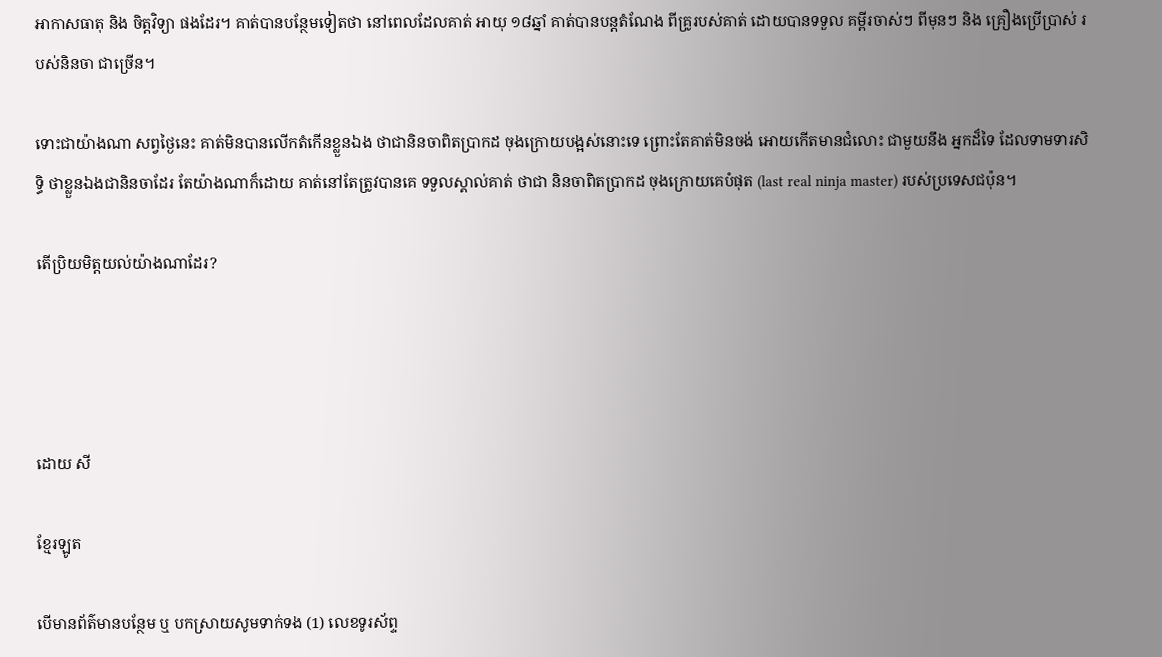អាកាសធាតុ និង ចិត្តវិទ្យា ផងដែរ។ គាត់បានបន្ថែមទៀតថា នៅពេលដែលគាត់ អាយុ ១៨ឆ្នាំ គាត់បានបន្តតំណែង ពីគ្រូរបស់គាត់ ដោយបានទទួល គម្ពីរចាស់ៗ ពីមុនៗ និង គ្រឿងប្រើប្រាស់ របស់និនចា ជាច្រើន។

ទោះជាយ៉ាងណា សព្វថ្ងៃនេះ គាត់មិនបានលើកតំកើនខ្លួនឯង ថាជានិនចាពិតប្រាកដ ចុងក្រោយបង្អស់នោះទេ ព្រោះតែគាត់មិនចង់ អោយកើតមានជំលោះ ជាមួយនឹង អ្នកដ៏ទៃ ដែលទាមទារសិទ្ធិ ថាខ្លួនឯងជានិនចាដែរ តែយ៉ាងណាក៏ដោយ គាត់នៅតែត្រូវបានគេ ទទួលស្គាល់គាត់ ថាជា និនចាពិតប្រាកដ ចុងក្រោយគេបំផុត (last real ninja master) របស់ប្រទេសជប៉ុន។

តើប្រិយមិត្តយល់យ៉ាងណាដែរ?




ដោយ សី

ខ្មែរឡូត

បើមានព័ត៌មានបន្ថែម ឬ បកស្រាយសូមទាក់ទង (1) លេខទូរស័ព្ទ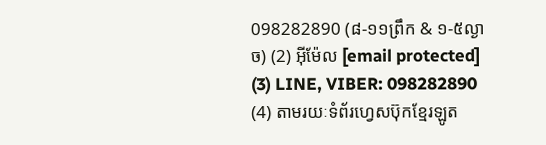098282890 (៨-១១ព្រឹក & ១-៥ល្ងាច) (2) អ៊ីម៉ែល [email protected] (3) LINE, VIBER: 098282890 (4) តាមរយៈទំព័រហ្វេសប៊ុកខ្មែរឡូត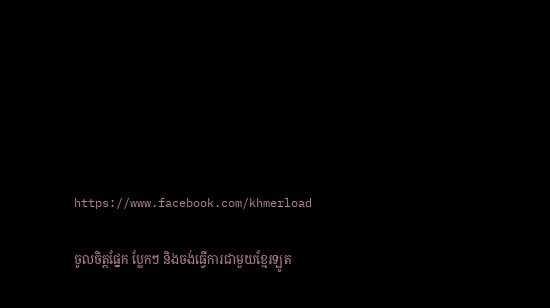https://www.facebook.com/khmerload

ចូលចិត្តផ្នែក ប្លែកៗ និងចង់ធ្វើការជាមួយខ្មែរឡូត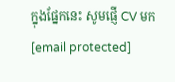ក្នុងផ្នែកនេះ សូមផ្ញើ CV មក [email protected]